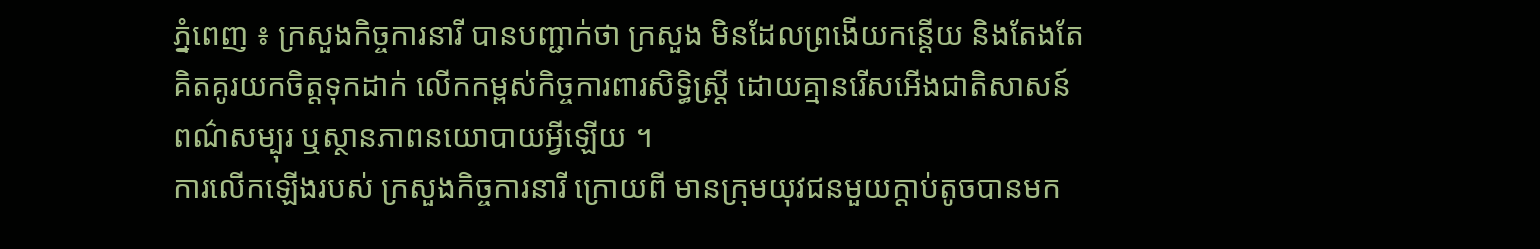ភ្នំពេញ ៖ ក្រសួងកិច្ចការនារី បានបញ្ជាក់ថា ក្រសួង មិនដែលព្រងើយកន្ដើយ និងតែងតែគិតគូរយកចិត្តទុកដាក់ លើកកម្ពស់កិច្ចការពារសិទ្ធិស្ដ្រី ដោយគ្មានរើសអើងជាតិសាសន៍ ពណ៌សម្បុរ ឬស្ថានភាពនយោបាយអ្វីឡើយ ។
ការលើកឡើងរបស់ ក្រសួងកិច្ចការនារី ក្រោយពី មានក្រុមយុវជនមួយក្ដាប់តូចបានមក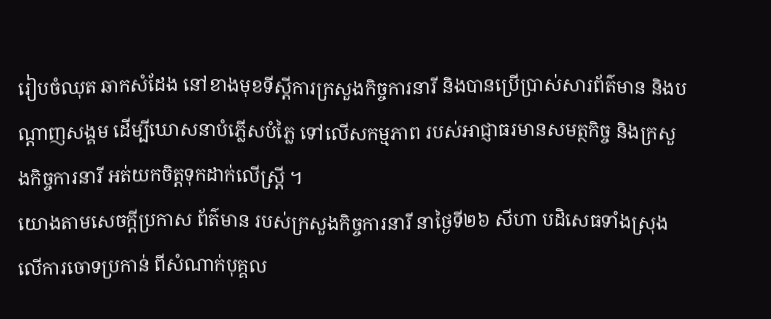រៀបចំឈុត ឆាកសំដែង នៅខាងមុខទីស្តីការក្រសួងកិច្ចការនារី និងបានប្រើប្រាស់សារព័ត៌មាន និងបណ្តាញសង្គម ដើម្បីឃោសនាបំភ្លើសបំភ្លៃ ទៅលើសកម្មភាព របស់អាជ្ញាធរមានសមត្ថកិច្ច និងក្រសួងកិច្ចការនារី អត់យកចិត្តទុកដាក់លើស្រ្តី ។
យោងតាមសេចក្ដីប្រកាស ព័ត៌មាន របស់ក្រសួងកិច្ចការនារី នាថ្ងៃទី២៦ សីហា បដិសេធទាំងស្រុង លើការចោទប្រកាន់ ពីសំណាក់បុគ្គល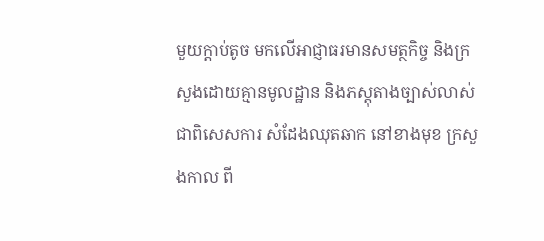មួយក្ដាប់តូច មកលើអាជ្ញាធរមានសមត្ថកិច្ច និងក្រសួងដោយគ្មានមូលដ្ឋាន និងភស្តុតាងច្បាស់លាស់ ជាពិសេសការ សំដែងឈុតឆាក នៅខាងមុខ ក្រសួងកាល ពី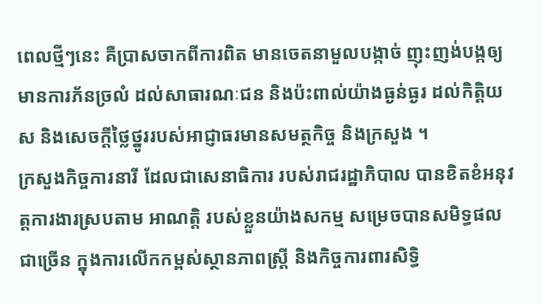ពេលថ្មីៗនេះ គឺប្រាសចាកពីការពិត មានចេតនាមួលបង្កាច់ ញុះញង់បង្កឲ្យមានការភ័នច្រលំ ដល់សាធារណៈជន និងប៉ះពាល់យ៉ាងធ្ងន់ធ្ងរ ដល់កិត្តិយស និងសេចក្តីថ្លៃថ្នូររបស់អាជ្ញាធរមានសមត្ថកិច្ច និងក្រសួង ។
ក្រសួងកិច្ចការនារី ដែលជាសេនាធិការ របស់រាជរដ្ឋាភិបាល បានខិតខំអនុវត្តការងារស្របតាម អាណត្តិ របស់ខ្លួនយ៉ាងសកម្ម សម្រេចបានសមិទ្ធផលជាច្រើន ក្នុងការលើកកម្ពស់ស្ថានភាពស្ត្រី និងកិច្ចការពារសិទ្ធិ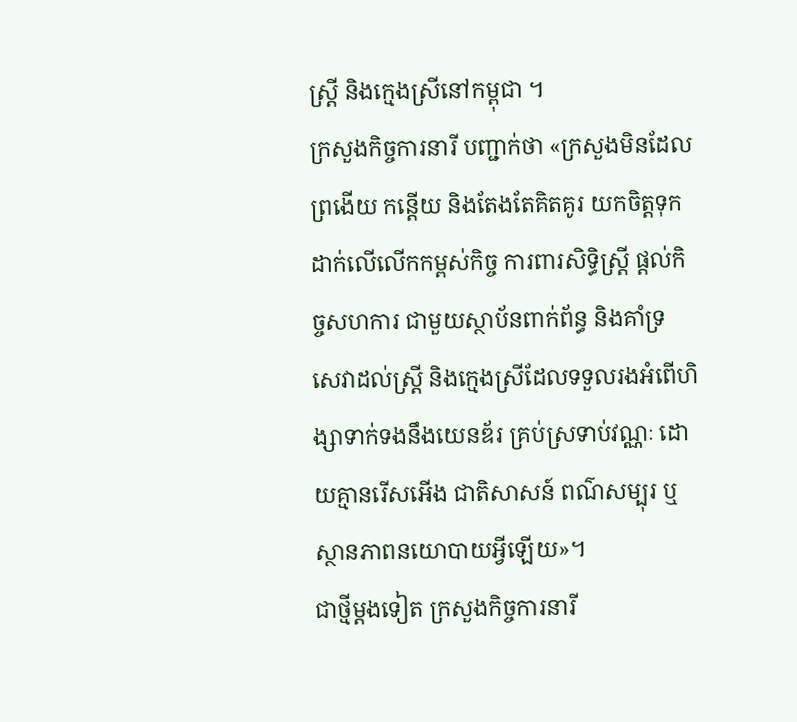ស្ត្រី និងក្មេងស្រីនៅកម្ពុជា ។
ក្រសួងកិច្ចការនារី បញ្ជាក់ថា «ក្រសួងមិនដែលព្រងើយ កន្តើយ និងតែងតែគិតគូរ យកចិត្តទុកដាក់លើលើកកម្ពស់កិច្ច ការពារសិទ្ធិស្ត្រី ផ្តល់កិច្ចសហការ ជាមួយស្ថាប័នពាក់ព័ន្ធ និងគាំទ្រ សេវាដល់ស្ត្រី និងក្មេងស្រីដែលទទួលរងអំពើហិង្សាទាក់ទងនឹងយេនឌ័រ គ្រប់ស្រទាប់វណ្ណៈ ដោយគ្មានរើសអើង ជាតិសាសន៍ ពណ៌សម្បុរ ឬស្ថានភាពនយោបាយអ្វីឡើយ»។
ជាថ្មីម្តងទៀត ក្រសួងកិច្ចការនារី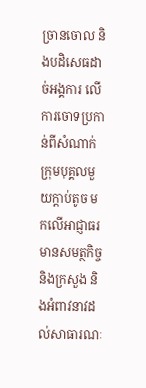ច្រានចោល និងបដិសេធដាច់អង្គការ លើការចោទប្រកាន់ពីសំណាក់ ក្រុមបុគ្គលមួយក្ដាប់តូច មកលើអាជ្ញាធរ មានសមត្ថកិច្ច និងក្រសួង និងអំពាវនាវដល់សាធារណៈ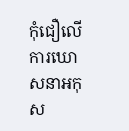កុំជឿលើការឃោសនាអកុស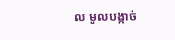ល មូលបង្កាច់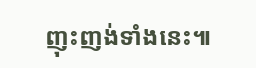ញុះញង់ទាំងនេះ៕